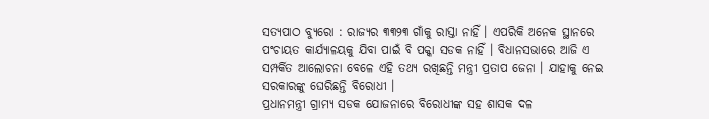ସତ୍ୟପାଠ ବ୍ୟୁରୋ : ରାଜ୍ୟର ୩୩୨୩ ଗାଁକୁ ରାସ୍ତା ନାହିଁ । ଏପରିକି ଅନେକ ସ୍ଥାନରେ ପଂଚାୟତ କାର୍ଯ୍ୟାଳୟକୁ ଯିବା ପାଇଁ ବି ପକ୍କା ସଡକ ନାହିଁ । ବିଧାନସଭାରେ ଆଜି ଏ ସମ୍ପର୍କିତ ଆଲୋଚନା ବେଳେ ଏହି ତଥ୍ୟ ରଖିଛନ୍ତି ମନ୍ତ୍ରୀ ପ୍ରତାପ ଜେନା । ଯାହାକୁ ନେଇ ସରକାରଙ୍କୁ ଘେରିଛନ୍ତି ବିରୋଧୀ ।
ପ୍ରଧାନମନ୍ତ୍ରୀ ଗ୍ରାମ୍ୟ ସଡକ ଯୋଜନାରେ ବିରୋଧୀଙ୍କ ସହ ଶାସକ ଦଳ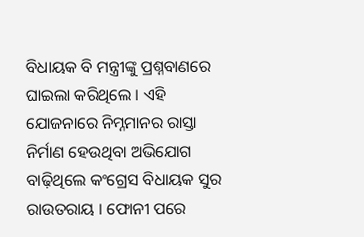ବିଧାୟକ ବି ମନ୍ତ୍ରୀଙ୍କୁ ପ୍ରଶ୍ନବାଣରେ ଘାଇଲା କରିଥିଲେ । ଏହି ଯୋଜନାରେ ନିମ୍ନମାନର ରାସ୍ତା ନିର୍ମାଣ ହେଉଥିବା ଅଭିଯୋଗ ବାଢ଼ିଥିଲେ କଂଗ୍ରେସ ବିଧାୟକ ସୁର ରାଉତରାୟ । ଫୋନୀ ପରେ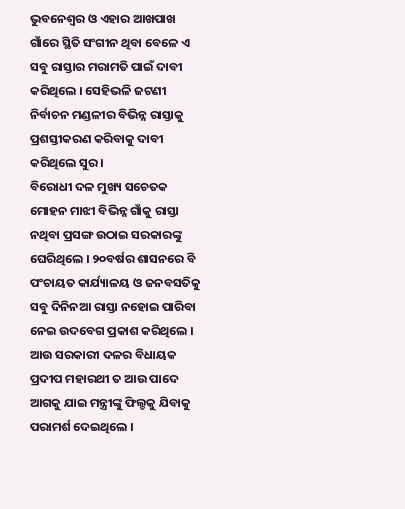ଭୁବନେଶ୍ୱର ଓ ଏହାର ଆଖପାଖ ଗାଁରେ ସ୍ଥିତି ସଂଗୀନ ଥିବା ବେଳେ ଏ ସବୁ ରାସ୍ତାର ମରାମତି ପାଇଁ ଦାବୀ କରିଥିଲେ । ସେହିଭଳି ଜଟଣୀ ନିର୍ବାଚନ ମଣ୍ଡଳୀର ବିଭିନ୍ନ ରାସ୍ତାକୁ ପ୍ରଶସ୍ତୀକରଣ କରିବାକୁ ଦାବୀ କରିଥିଲେ ସୁର ।
ବିରୋଧୀ ଦଳ ମୁଖ୍ୟ ସଚେତକ ମୋହନ ମାଝୀ ବିଭିନ୍ନ ଗାଁକୁ ରାସ୍ତା ନଥିବା ପ୍ରସଙ୍ଗ ଉଠାଇ ସରକାରଙ୍କୁ ଘେରିଥିଲେ । ୨୦ବର୍ଷର ଶାସନରେ ବି ପଂଚାୟତ କାର୍ଯ୍ୟାଳୟ ଓ ଜନବସତିକୁ ସବୁ ଦିନିନଆ ରାସ୍ତା ନହୋଇ ପାରିବା ନେଇ ଉଦବେଗ ପ୍ରକାଶ କରିଥିଲେ । ଆଉ ସରକାରୀ ଦଳର ବିଧାୟକ ପ୍ରଦୀପ ମହାରଥୀ ତ ଆଉ ପାଦେ ଆଗକୁ ଯାଇ ମନ୍ତ୍ରୀଙ୍କୁ ଫିଲ୍ଡକୁ ଯିବାକୁ ପରାମର୍ଶ ଦେଇଥିଲେ ।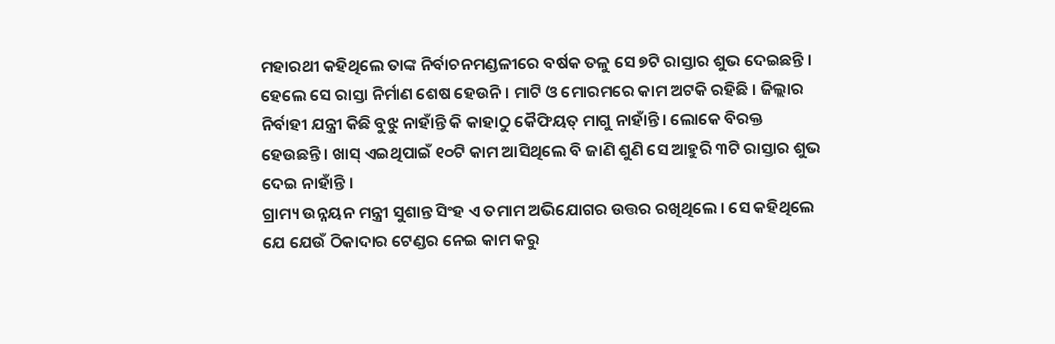ମହାରଥୀ କହିଥିଲେ ତାଙ୍କ ନିର୍ବାଚନମଣ୍ଡଳୀରେ ବର୍ଷକ ତଳୁ ସେ ୭ଟି ରାସ୍ତାର ଶୁଭ ଦେଇଛନ୍ତି । ହେଲେ ସେ ରାସ୍ତା ନିର୍ମାଣ ଶେଷ ହେଉନି । ମାଟି ଓ ମୋରମରେ କାମ ଅଟକି ରହିଛି । ଜିଲ୍ଲାର ନିର୍ବାହୀ ଯନ୍ତ୍ରୀ କିଛି ବୁଝୁ ନାହାଁନ୍ତି କି କାହାଠୁ କୈଫିୟତ୍ ମାଗୁ ନାହାଁନ୍ତି । ଲୋକେ ବିରକ୍ତ ହେଉଛନ୍ତି । ଖାସ୍ ଏଇଥିପାଇଁ ୧୦ଟି କାମ ଆସିଥିଲେ ବି ଜାଣି ଶୁଣି ସେ ଆହୁରି ୩ଟି ରାସ୍ତାର ଶୁଭ ଦେଇ ନାହାଁନ୍ତି ।
ଗ୍ରାମ୍ୟ ଉନ୍ନୟନ ମନ୍ତ୍ରୀ ସୁଶାନ୍ତ ସିଂହ ଏ ତମାମ ଅଭିଯୋଗର ଉତ୍ତର ରଖିଥିଲେ । ସେ କହିଥିଲେ ଯେ ଯେଉଁ ଠିକାଦାର ଟେଣ୍ଡର ନେଇ କାମ କରୁ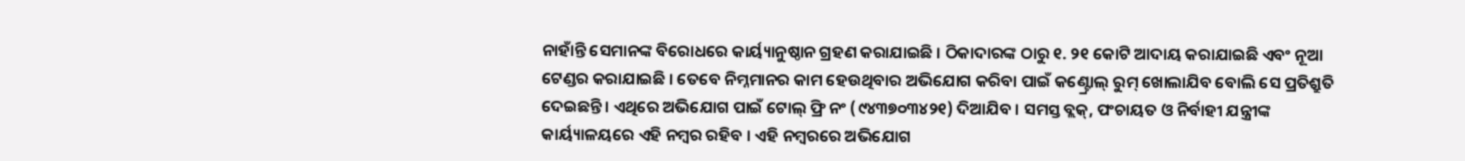ନାହାଁନ୍ତି ସେମାନଙ୍କ ବିରୋଧରେ କାର୍ୟ୍ୟାନୁଷ୍ଠାନ ଗ୍ରହଣ କରାଯାଇଛି । ଠିକାଦାରଙ୍କ ଠାରୁ ୧. ୨୧ କୋଟି ଆଦାୟ କରାଯାଇଛି ଏବଂ ନୂଆ ଟେଣ୍ଡର କରାଯାଇଛି । ତେବେ ନିମ୍ନମାନର କାମ ହେଉଥିବାର ଅଭିଯୋଗ କରିବା ପାଇଁ କଣ୍ଟ୍ରୋଲ୍ ରୁମ୍ ଖୋଲାଯିବ ବୋଲି ସେ ପ୍ରତିଶ୍ରୁତି ଦେଇଛନ୍ତି । ଏଥିରେ ଅଭିଯୋଗ ପାଇଁ ଟୋଲ୍ ଫ୍ରି ନଂ (୯୪୩୭୦୩୪୨୧) ଦିଆଯିବ । ସମସ୍ତ ବ୍ଲକ୍, ପଂଚାୟତ ଓ ନିର୍ବାହୀ ଯନ୍ତ୍ରୀଙ୍କ କାର୍ୟ୍ୟାଳୟରେ ଏହି ନମ୍ବର ରହିବ । ଏହି ନମ୍ବରରେ ଅଭିଯୋଗ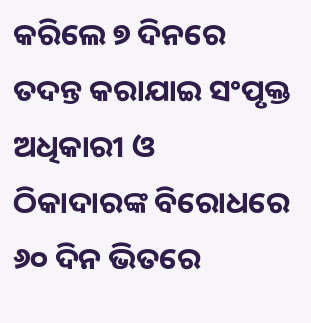କରିଲେ ୭ ଦିନରେ ତଦନ୍ତ କରାଯାଇ ସଂପୃକ୍ତ ଅଧିକାରୀ ଓ ଠିକାଦାରଙ୍କ ବିରୋଧରେ ୬୦ ଦିନ ଭିତରେ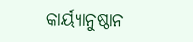କାର୍ୟ୍ୟାନୁଷ୍ଠାନ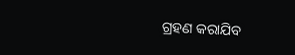ଗ୍ରହଣ କରାଯିବ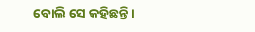ବୋଲି ସେ କହିଛନ୍ତି ।